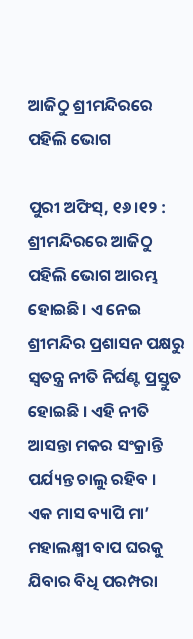ଆଜିଠୁ ଶ୍ରୀମନ୍ଦିରରେ ପହିଲି ଭୋଗ

ପୁରୀ ଅଫିସ୍‌, ୧୬।୧୨ : ଶ୍ରୀମନ୍ଦିରରେ ଆଜିଠୁ ପହିଲି ଭୋଗ ଆରମ୍ଭ ହୋଇଛି। ଏ ନେଇ ଶ୍ରୀମନ୍ଦିର ପ୍ରଶାସନ ପକ୍ଷରୁ ସ୍ବତନ୍ତ୍ର ନୀତି ନିର୍ଘଣ୍ଟ ପ୍ରସ୍ତୁତ ହୋଇଛି । ଏହି ନୀତି ଆସନ୍ତା ମକର ସଂକ୍ରାନ୍ତି ପର୍ଯ୍ୟନ୍ତ ଚାଲୁ ରହିବ ।
ଏକ ମାସ ବ୍ୟାପି ମା’ ମହାଲକ୍ଷ୍ମୀ ବାପ ଘରକୁ ଯିବାର ବିଧି ପରମ୍ପରା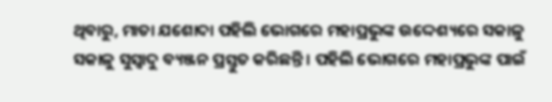ଥିବାରୁ, ମାତା ଯଶୋଦା ପହିଲି ଭୋଗରେ ମହାପ୍ରଭୁଙ୍କ ଉଦ୍ଦେଶ୍ୟରେ ସକାଳୁ ସକାଳୁ ସୁସ୍ବାଦୁ ବ୍ୟଞ୍ଜନ ପ୍ରସ୍ତୁତ କରିଛନ୍ତି । ପହିଲି ଭୋଗରେ ମହାପ୍ରଭୁଙ୍କ ପାଇଁ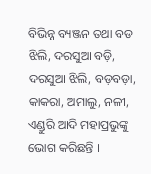ବିଭିନ୍ନ ବ୍ୟଞ୍ଜନ ତଥା ବଡ ଝିଲି, ଦରସୁଆ ବଡ଼ି, ଦରସୁଆ ଝିଲି, ବଡ଼ବଡ଼ା, କାକରା, ଅମାଲୁ, ନଳୀ, ଏଣ୍ଡୁରି ଆଦି ମହାପ୍ରଭୁଙ୍କୁ ଭୋଗ କରିଛନ୍ତି ।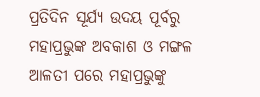ପ୍ରତିଦିନ ସୂର୍ଯ୍ୟ ଉଦୟ ପୂର୍ବରୁ ମହାପ୍ରଭୁଙ୍କ ଅବକାଶ ଓ ମଙ୍ଗଳ ଆଳତୀ ପରେ ମହାପ୍ରଭୁଙ୍କୁ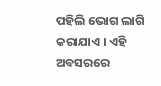ପହିଲି ଭୋଗ ଲାଗି କରାଯାଏ । ଏହି ଅବସରରେ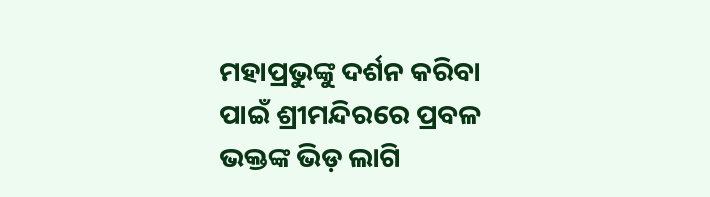ମହାପ୍ରଭୁଙ୍କୁ ଦର୍ଶନ କରିବା ପାଇଁ ଶ୍ରୀମନ୍ଦିରରେ ପ୍ରବଳ ଭକ୍ତଙ୍କ ଭିଡ଼ ଲାଗି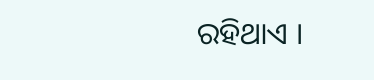ରହିଥାଏ ।